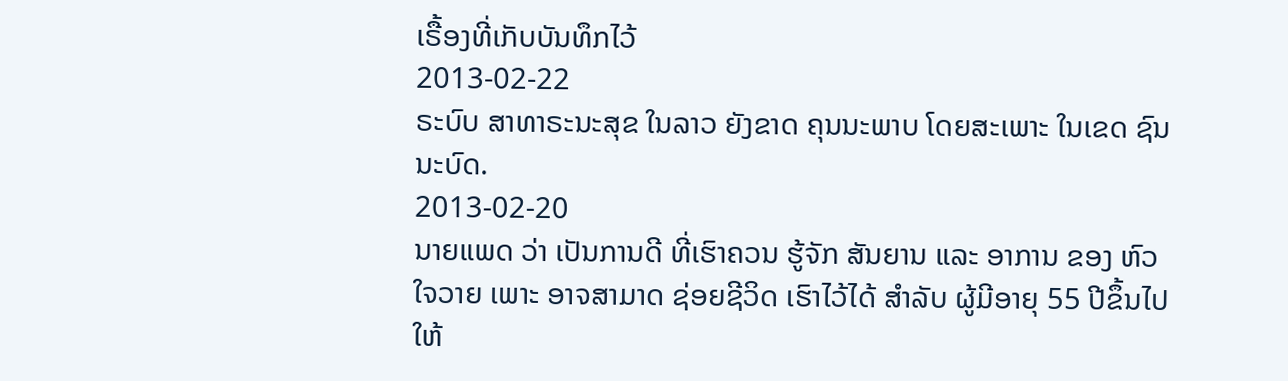ເຣື້ອງທີ່ເກັບບັນທຶກໄວ້
2013-02-22
ຣະບົບ ສາທາຣະນະສຸຂ ໃນລາວ ຍັງຂາດ ຄຸນນະພາບ ໂດຍສະເພາະ ໃນເຂດ ຊົນນະບົດ.
2013-02-20
ນາຍແພດ ວ່າ ເປັນການດີ ທີ່ເຮົາຄວນ ຮູ້ຈັກ ສັນຍານ ແລະ ອາການ ຂອງ ຫົວໃຈວາຍ ເພາະ ອາຈສາມາດ ຊ່ອຍຊີວິດ ເຮົາໄວ້ໄດ້ ສໍາລັບ ຜູ້ມີອາຍຸ 55 ປີຂຶ້ນໄປ ໃຫ້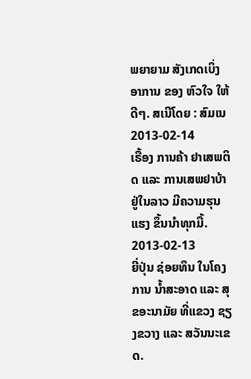ພຍາຍາມ ສັງເກດເບິ່ງ ອາການ ຂອງ ຫົວໃຈ ໃຫ້ດີໆ. ສເນີໂດຍ : ສົມເນ
2013-02-14
ເຣື້ອງ ການຄ້າ ຢາເສພຕິດ ແລະ ການເສພຢາບ້າ ຢູ່ໃນລາວ ມີຄວາມຮຸນແຮງ ຂຶ້ນນໍາທຸກມື້.
2013-02-13
ຍີ່ປຸ່ນ ຊ່ອຍທຶນ ໃນໂຄງການ ນໍ້າສະອາດ ແລະ ສຸຂອະນາມັຍ ທີ່ແຂວງ ຊຽງຂວາງ ແລະ ສວັນນະເຂດ.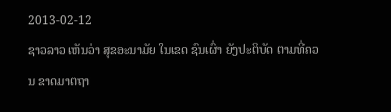2013-02-12
ຊາວລາວ ເຫັນວ່າ ສຸຂອະນາມັຍ ໃນເຂດ ຊົນເຜົ່າ ຍັງປະຕິບັດ ຕາມທີ່ຄວນ ຂາດມາຕຖາ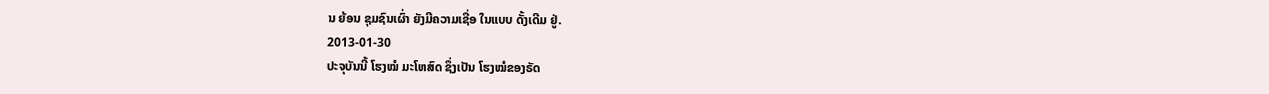ນ ຍ້ອນ ຊຸມຊົນເຜົ່າ ຍັງມີຄວາມເຊື່ອ ໃນແບບ ດັ້ງເດີມ ຢູ່.
2013-01-30
ປະຈຸບັນນີ້ ໂຮງໝໍ ມະໂຫສົດ ຊຶ່ງເປັນ ໂຮງໝໍຂອງຣັດ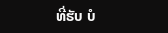ທີ່ຮັບ ບໍ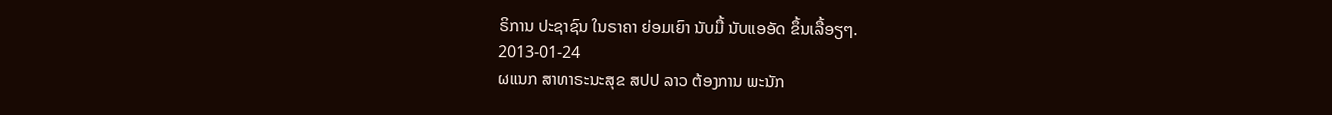ຣິການ ປະຊາຊົນ ໃນຣາຄາ ຍ່ອມເຍົາ ນັບມື້ ນັບແອອັດ ຂຶ້ນເລື້ອຽໆ.
2013-01-24
ຜແນກ ສາທາຣະນະສຸຂ ສປປ ລາວ ຕ້ອງການ ພະນັກ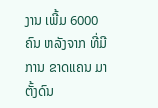ງານ ເພີ້ມ 6000 ຄົນ ຫລັງຈາກ ທີ່ມີການ ຂາດແຄນ ມາຕັ້ງດົນ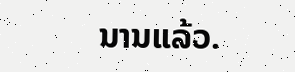ນານແລ້ວ.